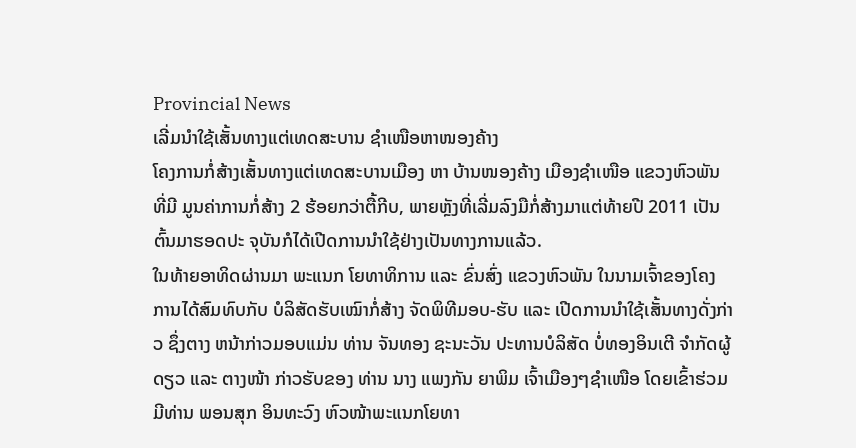Provincial News
ເລີ່ມນຳໃຊ້ເສັ້ນທາງແຕ່ເທດສະບານ ຊຳເໜືອຫາໜອງຄ້າງ
ໂຄງການກໍ່ສ້າງເສັ້ນທາງແຕ່ເທດສະບານເມືອງ ຫາ ບ້ານໜອງຄ້າງ ເມືອງຊຳເໜືອ ແຂວງຫົວພັນ ທີ່ມີ ມູນຄ່າການກໍ່ສ້າງ 2 ຮ້ອຍກວ່າຕື້ກີບ, ພາຍຫຼັງທີ່ເລີ່ມລົງມືກໍ່ສ້າງມາແຕ່ທ້າຍປີ 2011 ເປັນ ຕົ້ນມາຮອດປະ ຈຸບັນກໍໄດ້ເປີດການນຳໃຊ້ຢ່າງເປັນທາງການແລ້ວ.
ໃນທ້າຍອາທິດຜ່ານມາ ພະແນກ ໂຍທາທິການ ແລະ ຂົ່ນສົ່ງ ແຂວງຫົວພັນ ໃນນາມເຈົ້າຂອງໂຄງ ການໄດ້ສົມທົບກັບ ບໍລິສັດຮັບເໝົາກໍ່ສ້າງ ຈັດພິທີມອບ-ຮັບ ແລະ ເປີດການນຳໃຊ້ເສັ້ນທາງດັ່ງກ່າວ ຊຶ່ງຕາງ ຫນ້າກ່າວມອບແມ່ນ ທ່ານ ຈັນທອງ ຊະນະວັນ ປະທານບໍລິສັດ ບໍ່ທອງອິນເຕີ ຈຳກັດຜູ້ດຽວ ແລະ ຕາງໜ້າ ກ່າວຮັບຂອງ ທ່ານ ນາງ ແພງກັນ ຍາພິມ ເຈົ້າເມືອງໆຊຳເໜືອ ໂດຍເຂົ້າຮ່ວມມີທ່ານ ພອນສຸກ ອິນທະວົງ ຫົວໜ້າພະແນກໂຍທາ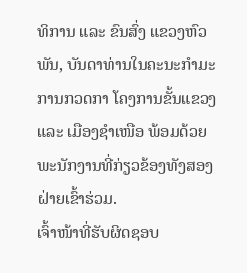ທິການ ແລະ ຂົນສົ່ງ ແຂວງຫົວພັນ, ບັນດາທ່ານໃນຄະນະກຳມະການກວດກາ ໂຄງການຂັ້ນແຂວງ ແລະ ເມືອງຊຳເໜືອ ພ້ອມດ້ວຍພະນັກງານທີ່ກ່ຽວຂ້ອງທັງສອງຝ່າຍເຂົ້າຮ່ວມ.
ເຈົ້າໜ້າທີ່ຮັບຜິດຊອບ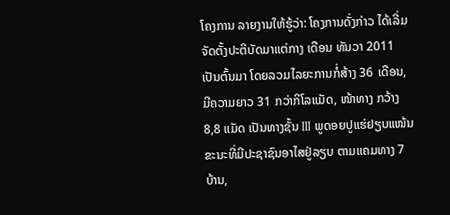ໂຄງການ ລາຍງານໃຫ້ຮູ້ວ່າ: ໂຄງການດັ່ງກ່າວ ໄດ້ເລີ່ມຈັດຕັ້ງປະຕິບັດມາແຕ່ກາງ ເດືອນ ທັນວາ 2011 ເປັນຕົ້ນມາ ໂດຍລວມໄລຍະການກໍ່ສ້າງ 36 ເດືອນ, ມີຄວາມຍາວ 31 ກວ່າກິໂລແມັດ, ໜ້າທາງ ກວ້າງ 8,8 ແມັດ ເປັນທາງຊັ້ນ III ພູດອຍປູແຮ່ຢຽບແໜ້ນ ຂະນະທີ່ມີປະຊາຊົນອາໄສຢູ່ລຽບ ຕາມແຄມທາງ 7 ບ້ານ,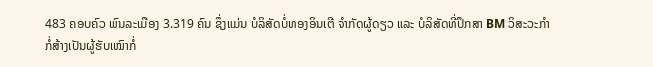483 ຄອບຄົວ ພົນລະເມືອງ 3.319 ຄົນ ຊຶ່ງແມ່ນ ບໍລິສັດບໍ່ທອງອິນເຕີ ຈຳກັດຜູ້ດຽວ ແລະ ບໍລິສັດທີ່ປຶກສາ BM ວິສະວະກຳກໍ່ສ້າງເປັນຜູ້ຮັບເໝົາກໍ່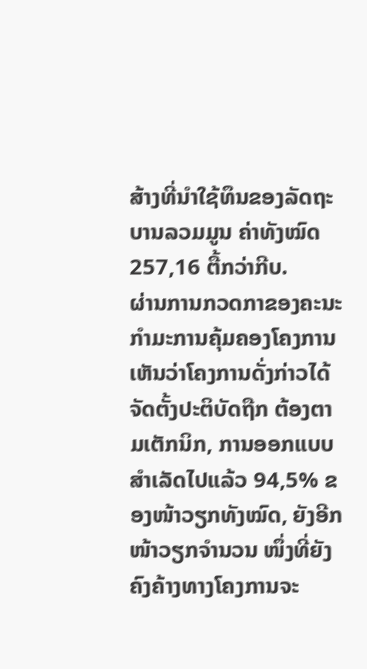ສ້າງທີ່ນຳໃຊ້ທຶນຂອງລັດຖະບານລວມມູນ ຄ່າທັງໝົດ 257,16 ຕື້ກວ່າກີບ.
ຜ່ານການກວດກາຂອງຄະນະກຳມະການຄຸ້ມຄອງໂຄງການເຫັນວ່າໂຄງການດັ່ງກ່າວໄດ້ຈັດຕັ້ງປະຕິບັດຖືກ ຕ້ອງຕາມເຕັກນິກ, ການອອກແບບສຳເລັດໄປແລ້ວ 94,5% ຂອງໜ້າວຽກທັງໝົດ, ຍັງອີກໜ້າວຽກຈຳນວນ ໜຶ່ງທີ່ຍັງຄົງຄ້າງທາງໂຄງການຈະ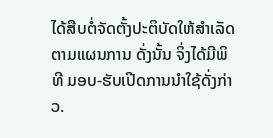ໄດ້ສືບຕໍ່ຈັດຕັ້ງປະຕິບັດໃຫ້ສຳເລັດຕາມແຜນການ ດັ່ງນັ້ນ ຈິ່ງໄດ້ມີພິທີ ມອບ-ຮັບເປີດການນຳໃຊ້ດັ່ງກ່າວ.